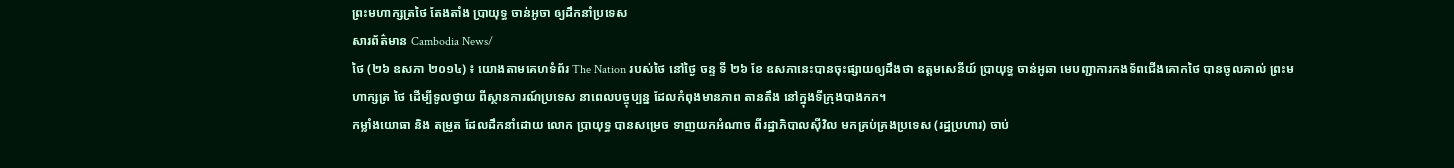ព្រះមហាក្សត្រថៃ តែងតាំង ប្រាយុទ្ធ ចាន់អូចា ឲ្យដឹកនាំប្រទេស
សារព័ត៌មាន Cambodia News/
ថៃ (២៦ ឧសភា ២០១៤) ៖ យោងតាមគេហទំព័រ The Nation របស់ថៃ នៅថ្ងៃ ចន្ទ ទី ២៦ ខែ ឧសភានេះបានចុះផ្សាយឲ្យដឹងថា ឧត្តមសេនីយ៍ ប្រាយុទ្ធ ចាន់អូឆា មេបញ្ជាការកងទ័ពជើងគោកថៃ បានចូលគាល់ ព្រះមហាក្សត្រ ថៃ ដើម្បីទូលថ្វាយ ពីស្ថានការណ៍ប្រទេស នាពេលបច្ចុប្បន្ន ដែលកំពុងមានភាព តានតឹង នៅក្នុងទីក្រុងបាងកក។
កម្លាំងយោធា និង តម្រួត ដែលដឹកនាំដោយ លោក ប្រាយុទ្ធ បានសម្រេច ទាញយកអំណាច ពីរដ្ឋាភិបាលស៊ីវិល មកគ្រប់គ្រងប្រទេស (រដ្ឋប្រហារ) ចាប់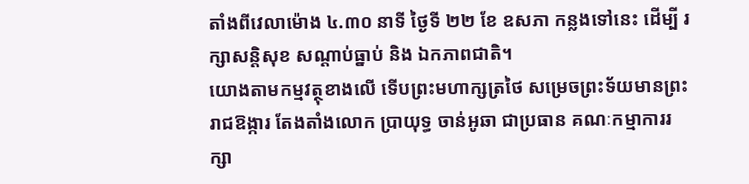តាំងពីវេលាម៉ោង ៤.៣០ នាទី ថ្ងៃទី ២២ ខែ ឧសភា កន្លងទៅនេះ ដើម្បី រក្សាសន្តិសុខ សណ្តាប់ធ្នាប់ និង ឯកភាពជាតិ។
យោងតាមកម្មវត្ថុខាងលើ ទើបព្រះមហាក្សត្រថៃ សម្រេចព្រះទ័យមានព្រះរាជឱង្ការ តែងតាំងលោក ប្រាយុទ្ធ ចាន់អូឆា ជាប្រធាន គណៈកម្មាការរក្សា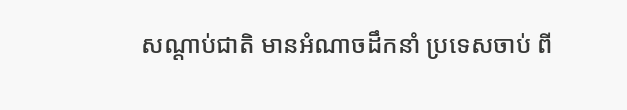សណ្តាប់ជាតិ មានអំណាចដឹកនាំ ប្រទេសចាប់ ពី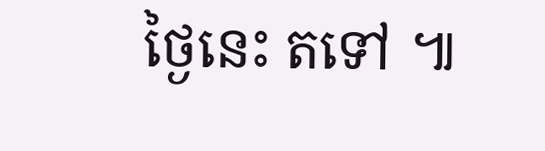ថ្ងៃនេះ តទៅ ៕